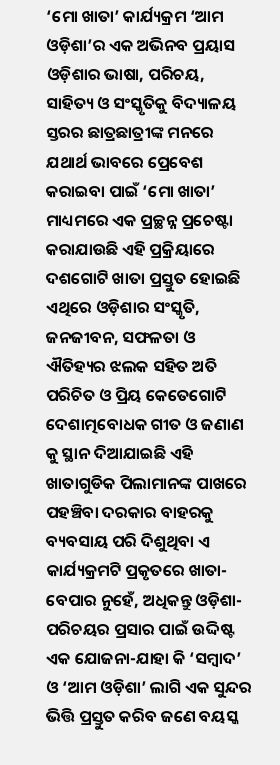‘ମୋ ଖାତା’ କାର୍ଯ୍ୟକ୍ରମ ‘ଆମ ଓଡ଼ିଶା’ର ଏକ ଅଭିନବ ପ୍ରୟାସ ଓଡ଼ିଶାର ଭାଷା, ପରିଚୟ, ସାହିତ୍ୟ ଓ ସଂସ୍କୃତିକୁ ବିଦ୍ୟାଳୟ ସ୍ତରର ଛାତ୍ରଛାତ୍ରୀଙ୍କ ମନରେ ଯଥାର୍ଥ ଭାବରେ ପ୍ରେବେଶ କରାଇବା ପାଇଁ ‘ମୋ ଖାତା’ ମାଧ୍ୟମରେ ଏକ ପ୍ରଚ୍ଛନ୍ନ ପ୍ରଚେଷ୍ଟା କରାଯାଉଛି ଏହି ପ୍ରକ୍ରିୟାରେ ଦଶଗୋଟି ଖାତା ପ୍ରସ୍ତୁତ ହୋଇଛି ଏଥିରେ ଓଡ଼ିଶାର ସଂସ୍କୃତି, ଜନଜୀବନ, ସଫଳତା ଓ ଐତିହ୍ୟର ଝଲକ ସହିତ ଅତି ପରିଚିତ ଓ ପ୍ରିୟ କେତେଗୋଟି ଦେଶାତ୍ମବୋଧକ ଗୀତ ଓ ଜଣାଣ କୁ ସ୍ଥାନ ଦିଆଯାଇଛି ଏହି ଖାତାଗୁଡିକ ପିଲାମାନଙ୍କ ପାଖରେ ପହଞ୍ଚିବା ଦରକାର ବାହରକୁ ବ୍ୟବସାୟ ପରି ଦିଶୁଥିବା ଏ କାର୍ଯ୍ୟକ୍ରମଟି ପ୍ରକୃତରେ ଖାତା-ବେପାର ନୁହେଁ, ଅଧିକନ୍ତୁ ଓଡ଼ିଶା-ପରିଚୟର ପ୍ରସାର ପାଇଁ ଉଦ୍ଦିଷ୍ଟ ଏକ ଯୋଜନା-ଯାହା କି ‘ସମ୍ବାଦ’ ଓ ‘ଆମ ଓଡ଼ିଶା’ ଲାଗି ଏକ ସୁନ୍ଦର ଭିତ୍ତି ପ୍ରସ୍ତୁତ କରିବ ଜଣେ ବୟସ୍କ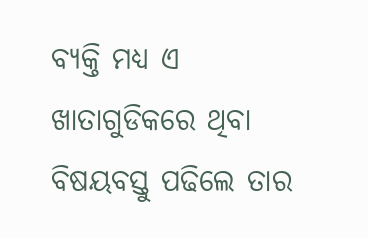ବ୍ୟକ୍ତି ମଧ୍ୟ ଏ ଖାତାଗୁଡିକରେ ଥିବା ବିଷୟବସ୍ତୁ ପଢିଲେ ତାର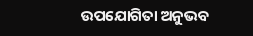ଉପଯୋଗିତା ଅନୁଭବ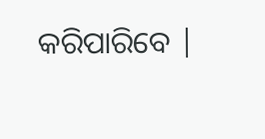କରିପାରିବେ |